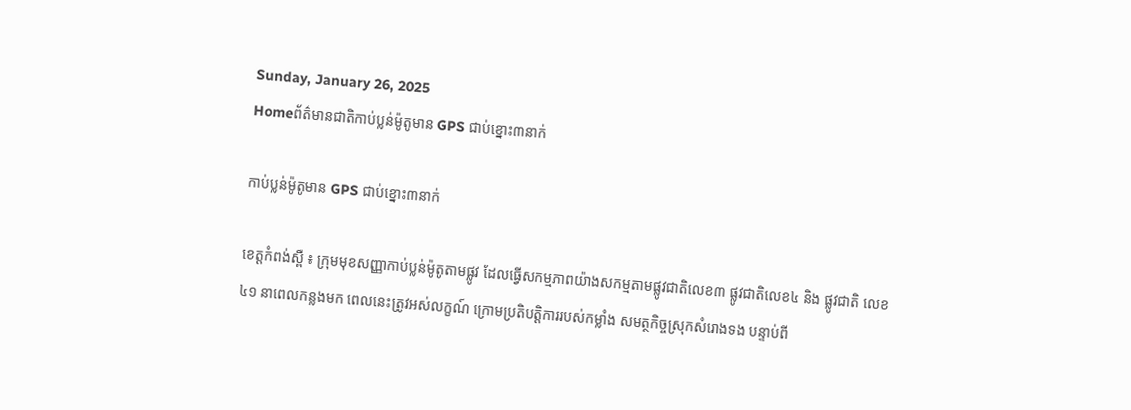Sunday, January 26, 2025
Homeព័ត៌មានជាតិកាប់ប្លន់ម៉ូតូមាន GPS ជាប់ខ្នោះ៣នាក់

កាប់ប្លន់ម៉ូតូមាន GPS ជាប់ខ្នោះ៣នាក់

ខេត្តកំពង់ស្ពឺ ៖ ក្រុមមុខសញ្ញាកាប់ប្លន់ម៉ូតូតាមផ្លូវ ដែលធ្វើសកម្មភាពយ៉ាងសកម្មតាមផ្លូវជាតិលេខ៣ ផ្លូវជាតិលេខ៤ និង ផ្លូវជាតិ លេខ៤១ នាពេលកន្លងមក ពេលនេះត្រូវអស់លក្ខណ៍ ក្រោមប្រតិបត្តិការរបស់កម្លាំង សមត្ថកិច្ចស្រុកសំរោងទង បន្ទាប់ពី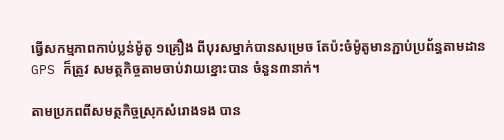ធ្វើសកម្មភាពកាប់ប្លន់ម៉ូតូ ១គ្រឿង ពីបុរសម្នាក់បានសម្រេច តែប៉ះចំម៉ូតូមានភ្ជាប់ប្រព័ន្ធតាមដាន GPS ក៏ត្រូវ សមត្ថកិច្ចតាមចាប់វាយខ្នោះបាន ចំនួន៣នាក់។

តាមប្រភពពីសមត្ថកិច្ចស្រុកសំរោងទង បាន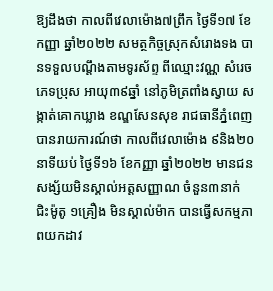ឱ្យដឹងថា កាលពីវេលាម៉ោង៧ព្រឹក ថ្ងៃទី១៧ ខែកញ្ញា ឆ្នាំ២០២២ សមត្ថកិច្ចស្រុកសំរោងទង បានទទួលបណ្តឹងតាមទូរស័ព្ទ ពីឈ្មោះវណ្ណ សំរេច ភេទប្រុស អាយុ៣៩ឆ្នាំ នៅភូមិត្រពាំងស្វាយ សង្កាត់គោកឃ្លាង ខណ្ឌសែនសុខ រាជធានីភ្នំពេញ បានរាយការណ៍ថា កាលពីវេលាម៉ោង ៩និង២០នាទីយប់ ថ្ងៃទី១៦ ខែកញ្ញា ឆ្នាំ២០២២ មានជនសង្ស័យមិនស្គាល់អត្តសញ្ញាណ ចំនួន៣នាក់ ជិះម៉ូតូ ១គ្រឿង មិនស្គាល់ម៉ាក បានធ្វើសកម្មភាពយកដាវ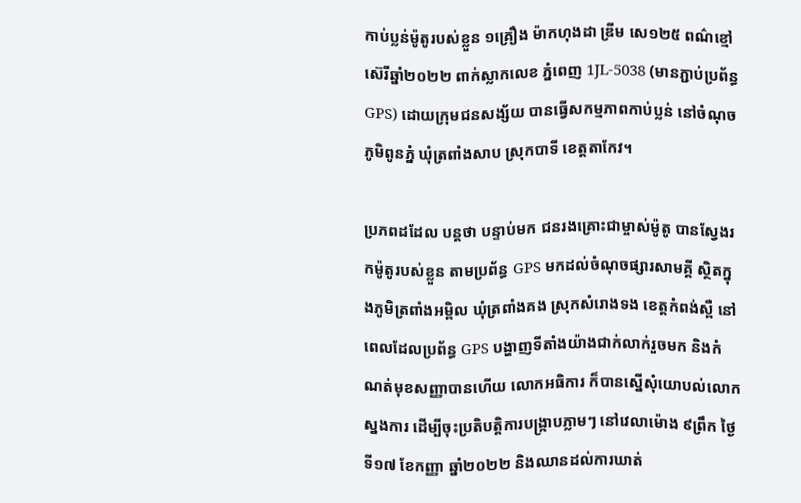កាប់ប្លន់ម៉ូតូរបស់ខ្លួន ១គ្រឿង ម៉ាកហុងដា ឌ្រីម សេ១២៥ ពណ៌ខ្មៅ ស៊េរីឆ្នាំ២០២២ ពាក់ស្លាកលេខ ភ្នំពេញ 1JL-5038 (មានភ្ជាប់ប្រព័ន្ធ GPS) ដោយក្រុមជនសង្ស័យ បានធ្វើសកម្មភាពកាប់ប្លន់ នៅចំណុចភូមិពូនភ្នំ ឃុំត្រពាំងសាប ស្រុកបាទី ខេត្តតាកែវ។

ប្រភពដដែល បន្តថា បន្ទាប់មក ជនរងគ្រោះជាម្ចាស់ម៉ូតូ បានស្វែងរកម៉ូតូរបស់ខ្លួន តាមប្រព័ន្ធ GPS មកដល់ចំណុចផ្សារសាមគ្គី ស្ថិតក្នុងភូមិត្រពាំងអម្ពិល ឃុំត្រពាំងគង ស្រុកសំរោងទង ខេត្តកំពង់ស្ពឺ នៅពេលដែលប្រព័ន្ធ GPS បង្ហាញទីតាំងយ៉ាងជាក់លាក់រួចមក និងកំណត់មុខសញ្ញាបានហើយ លោកអធិការ ក៏បានស្នើសុំយោបល់លោកស្នងការ ដើម្បីចុះប្រតិបត្តិការបង្ក្រាបភ្លាមៗ នៅវេលាម៉ោង ៩ព្រឹក ថ្ងៃទី១៧ ខែកញ្ញា ឆ្នាំ២០២២ និងឈានដល់ការឃាត់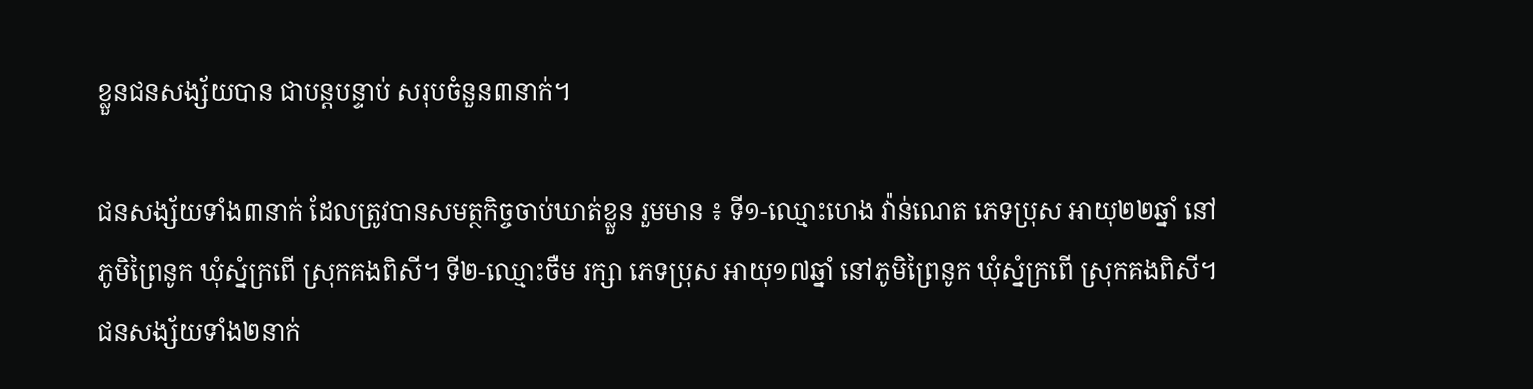ខ្លួនជនសង្ស័យបាន ជាបន្តបន្ទាប់ សរុបចំនួន៣នាក់។

ជនសង្ស័យទាំង៣នាក់ ដែលត្រូវបានសមត្ថកិច្ចចាប់ឃាត់ខ្លួន រួមមាន ៖ ទី១-ឈ្មោះហេង វ៉ាន់ណេត ភេទប្រុស អាយុ២២ឆ្នាំ នៅភូមិព្រៃនូក ឃុំស្នំក្រពើ ស្រុកគងពិសី។ ទី២-ឈ្មោះចឺម រក្សា ភេទប្រុស អាយុ១៧ឆ្នាំ នៅភូមិព្រៃនូក ឃុំស្នំក្រពើ ស្រុកគងពិសី។ ជនសង្ស័យទាំង២នាក់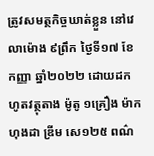ត្រូវសមត្ថកិច្ចឃាត់ខ្លួន នៅវេលាម៉ោង ៩ព្រឹក ថ្ងៃទី១៧ ខែកញ្ញា ឆ្នាំ២០២២ ដោយដកហូតវត្ថុតាង ម៉ូតូ ១គ្រឿង ម៉ាកហុងដា ឌ្រីម សេ១២៥ ពណ៌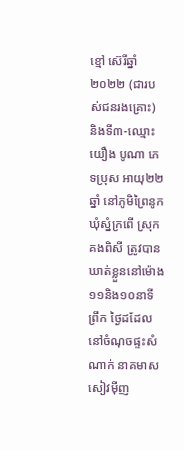ខ្មៅ ស៊េរីឆ្នាំ២០២២ (ជារបស់ជនរងគ្រោះ) និងទី៣-ឈ្មោះយឿង បូណា ភេទប្រុស អាយុ២២ឆ្នាំ នៅភូមិព្រៃនូក ឃុំស្នំក្រពើ ស្រុកគងពិសី ត្រូវបានឃាត់ខ្លួននៅម៉ោង ១១និង១០នាទីព្រឹក ថ្ងៃដដែល នៅចំណុចផ្ទះសំណាក់ នាគមាស សៀវម៉ីញ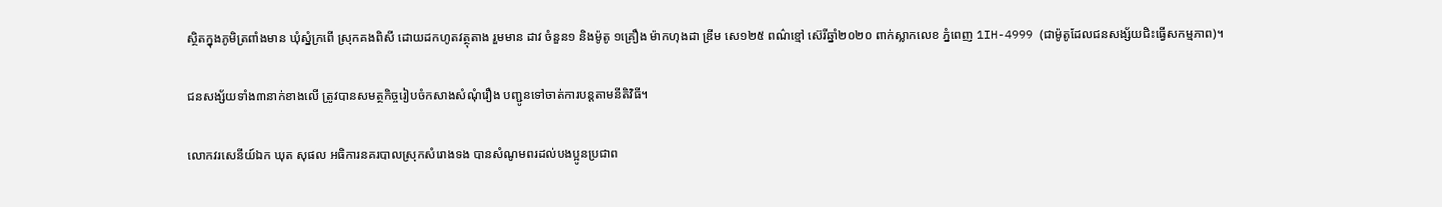ស្ថិតក្នុងភូមិត្រពាំងមាន ឃុំស្នំក្រពើ ស្រុកគងពិសី ដោយដកហូតវត្ថុតាង រួមមាន ដាវ ចំនួន១ និងម៉ូតូ ១គ្រឿង ម៉ាកហុងដា ឌ្រីម សេ១២៥ ពណ៌ខ្មៅ ស៊េរីឆ្នាំ២០២០ ពាក់ស្លាកលេខ ភ្នំពេញ 1IH-4999 (ជាម៉ូតូដែលជនសង្ស័យជិះធ្វើសកម្មភាព)។

ជនសង្ស័យទាំង៣នាក់ខាងលើ ត្រូវបានសមត្ថកិច្ចរៀបចំកសាងសំណុំរឿង បញ្ជូនទៅចាត់ការបន្តតាមនីតិវិធី។

លោកវរសេនីយ៍ឯក ឃុត សុផល អធិការនគរបាលស្រុកសំរោងទង បានសំណូមពរដល់បងប្អូនប្រជាព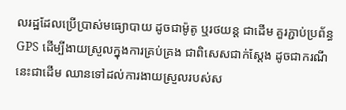លរដ្ឋដែលប្រើប្រាស់មធ្យោបាយ ដូចជាម៉ូតូ ឬរថយន្ត ជាដើម គួរភ្ជាប់ប្រព័ន្ធ GPS ដើម្បីងាយស្រួលក្នុងការគ្រប់គ្រង ជាពិសេសជាក់ស្តែង ដូចជាករណីនេះជាដើម ឈានទៅដល់ការងាយស្រួលរបស់ស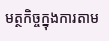មត្ថកិច្ចក្នុងការតាម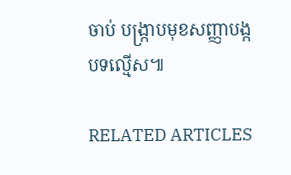ចាប់ បង្ក្រាបមុខសញ្ញាបង្កបទល្មើស៕

RELATED ARTICLES